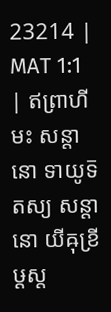23214 | MAT 1:1 | ឥព្រាហីមះ សន្តានោ ទាយូទ៑ តស្យ សន្តានោ យីឝុខ្រីឞ្ដស្ត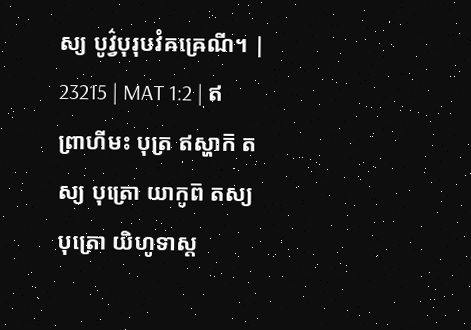ស្យ បូវ៌្វបុរុឞវំឝឝ្រេណី។ |
23215 | MAT 1:2 | ឥព្រាហីមះ បុត្រ ឥស្ហាក៑ តស្យ បុត្រោ យាកូព៑ តស្យ បុត្រោ យិហូទាស្ត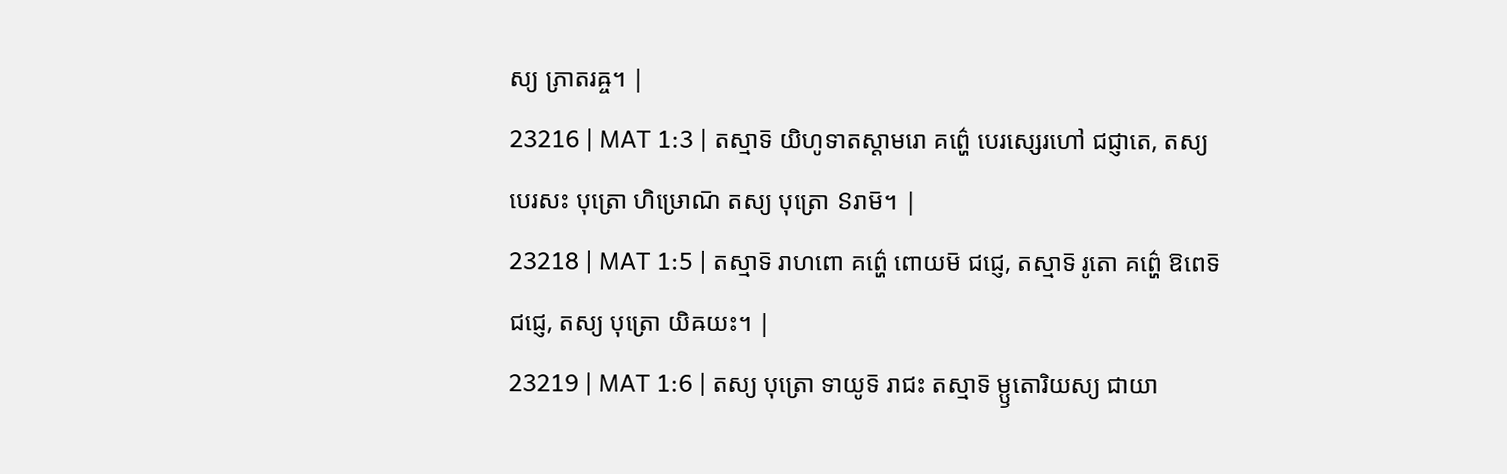ស្យ ភ្រាតរឝ្ច។ |
23216 | MAT 1:3 | តស្មាទ៑ យិហូទាតស្តាមរោ គព៌្ហេ បេរស្សេរហៅ ជជ្ញាតេ, តស្យ បេរសះ បុត្រោ ហិឞ្រោណ៑ តស្យ បុត្រោ ៜរាម៑។ |
23218 | MAT 1:5 | តស្មាទ៑ រាហពោ គព៌្ហេ ពោយម៑ ជជ្ញេ, តស្មាទ៑ រូតោ គព៌្ហេ ឱពេទ៑ ជជ្ញេ, តស្យ បុត្រោ យិឝយះ។ |
23219 | MAT 1:6 | តស្យ បុត្រោ ទាយូទ៑ រាជះ តស្មាទ៑ ម្ឫតោរិយស្យ ជាយា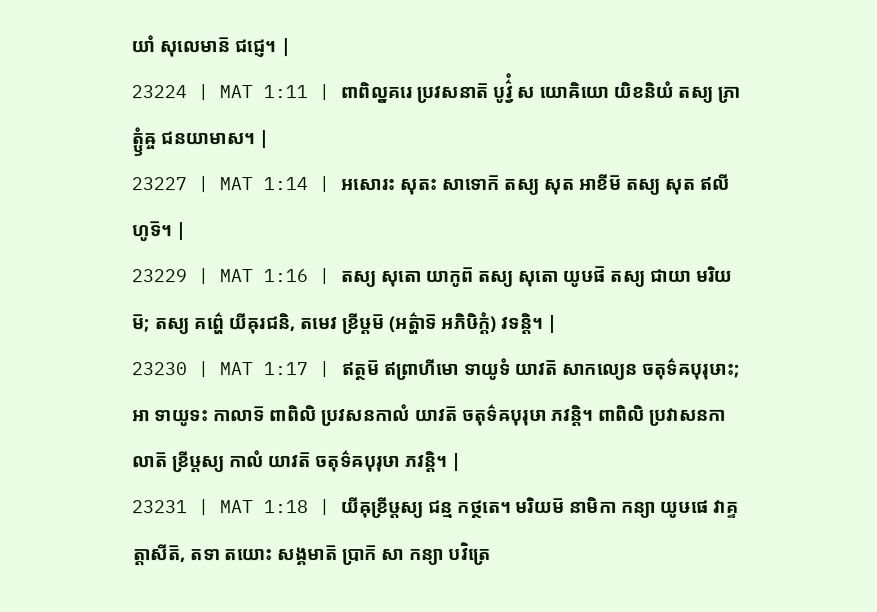យាំ សុលេមាន៑ ជជ្ញេ។ |
23224 | MAT 1:11 | ពាពិល្នគរេ ប្រវសនាត៑ បូវ៌្វំ ស យោឝិយោ យិខនិយំ តស្យ ភ្រាត្ឫំឝ្ច ជនយាមាស។ |
23227 | MAT 1:14 | អសោរះ សុតះ សាទោក៑ តស្យ សុត អាខីម៑ តស្យ សុត ឥលីហូទ៑។ |
23229 | MAT 1:16 | តស្យ សុតោ យាកូព៑ តស្យ សុតោ យូឞផ៑ តស្យ ជាយា មរិយម៑; តស្យ គព៌្ហេ យីឝុរជនិ, តមេវ ខ្រីឞ្ដម៑ (អត៌្ហាទ៑ អភិឞិក្តំ) វទន្តិ។ |
23230 | MAT 1:17 | ឥត្ថម៑ ឥព្រាហីមោ ទាយូទំ យាវត៑ សាកល្យេន ចតុទ៌ឝបុរុឞាះ; អា ទាយូទះ កាលាទ៑ ពាពិលិ ប្រវសនកាលំ យាវត៑ ចតុទ៌ឝបុរុឞា ភវន្តិ។ ពាពិលិ ប្រវាសនកាលាត៑ ខ្រីឞ្ដស្យ កាលំ យាវត៑ ចតុទ៌ឝបុរុឞា ភវន្តិ។ |
23231 | MAT 1:18 | យីឝុខ្រីឞ្ដស្យ ជន្ម កថ្ថតេ។ មរិយម៑ នាមិកា កន្យា យូឞផេ វាគ្ទត្តាសីត៑, តទា តយោះ សង្គមាត៑ ប្រាក៑ សា កន្យា បវិត្រេ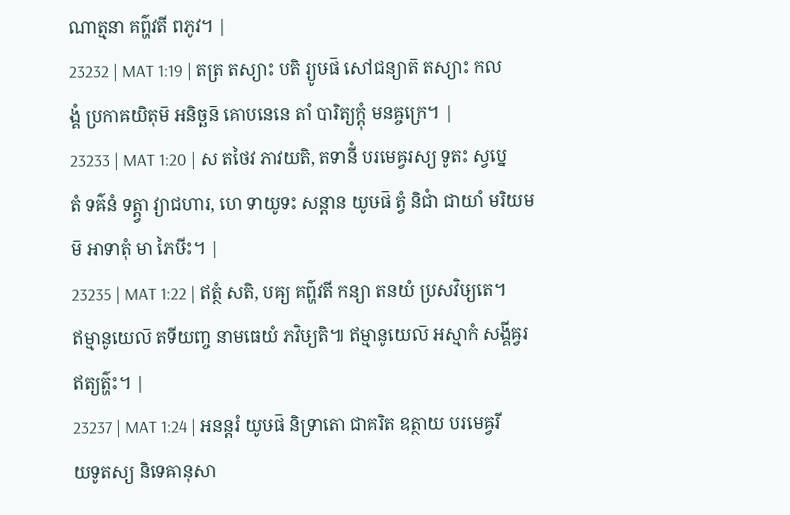ណាត្មនា គព៌្ហវតី ពភូវ។ |
23232 | MAT 1:19 | តត្រ តស្យាះ បតិ រ្យូឞផ៑ សៅជន្យាត៑ តស្យាះ កលង្គំ ប្រកាឝយិតុម៑ អនិច្ឆន៑ គោបនេនេ តាំ បារិត្យក្តុំ មនឝ្ចក្រេ។ |
23233 | MAT 1:20 | ស តថៃវ ភាវយតិ, តទានីំ បរមេឝ្វរស្យ ទូតះ ស្វប្នេ តំ ទឝ៌នំ ទត្ត្វា វ្យាជហារ, ហេ ទាយូទះ សន្តាន យូឞផ៑ ត្វំ និជាំ ជាយាំ មរិយមម៑ អាទាតុំ មា ភៃឞីះ។ |
23235 | MAT 1:22 | ឥត្ថំ សតិ, បឝ្យ គព៌្ហវតី កន្យា តនយំ ប្រសវិឞ្យតេ។ ឥម្មានូយេល៑ តទីយញ្ច នាមធេយំ ភវិឞ្យតិ៕ ឥម្មានូយេល៑ អស្មាកំ សង្គីឝ្វរឥត្យត៌្ហះ។ |
23237 | MAT 1:24 | អនន្តរំ យូឞផ៑ និទ្រាតោ ជាគរិត ឧត្ថាយ បរមេឝ្វរីយទូតស្យ និទេឝានុសា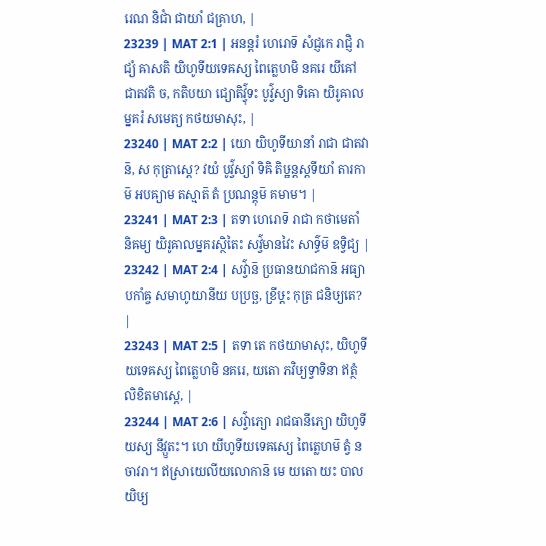រេណ និជាំ ជាយាំ ជគ្រាហ, |
23239 | MAT 2:1 | អនន្តរំ ហេរោទ៑ សំជ្ញកេ រាជ្ញិ រាជ្យំ ឝាសតិ យិហូទីយទេឝស្យ ពៃត្លេហមិ នគរេ យីឝៅ ជាតវតិ ច, កតិបយា ជ្យោតិវ៌្វុទះ បូវ៌្វស្យា ទិឝោ យិរូឝាលម្នគរំ សមេត្យ កថយមាសុះ, |
23240 | MAT 2:2 | យោ យិហូទីយានាំ រាជា ជាតវាន៑, ស កុត្រាស្តេ? វយំ បូវ៌្វស្យាំ ទិឝិ តិឞ្ឋន្តស្តទីយាំ តារកាម៑ អបឝ្យាម តស្មាត៑ តំ ប្រណន្តុម៑ គមាម។ |
23241 | MAT 2:3 | តទា ហេរោទ៑ រាជា កថាមេតាំ និឝម្យ យិរូឝាលម្នគរស្ថិតៃះ សវ៌្វមានវៃះ សាទ៌្ធម៑ ឧទ្វិជ្យ |
23242 | MAT 2:4 | សវ៌្វាន៑ ប្រធានយាជកាន៑ អធ្យាបកាំឝ្ច សមាហូយានីយ បប្រច្ឆ, ខ្រីឞ្ដះ កុត្រ ជនិឞ្យតេ? |
23243 | MAT 2:5 | តទា តេ កថយាមាសុះ, យិហូទីយទេឝស្យ ពៃត្លេហមិ នគរេ, យតោ ភវិឞ្យទ្វាទិនា ឥត្ថំ លិខិតមាស្តេ, |
23244 | MAT 2:6 | សវ៌្វាភ្យោ រាជធានីភ្យោ យិហូទីយស្យ នីវ្ឫតះ។ ហេ យីហូទីយទេឝស្យេ ពៃត្លេហម៑ ត្វំ ន ចាវរា។ ឥស្រាយេលីយលោកាន៑ មេ យតោ យះ បាលយិឞ្យ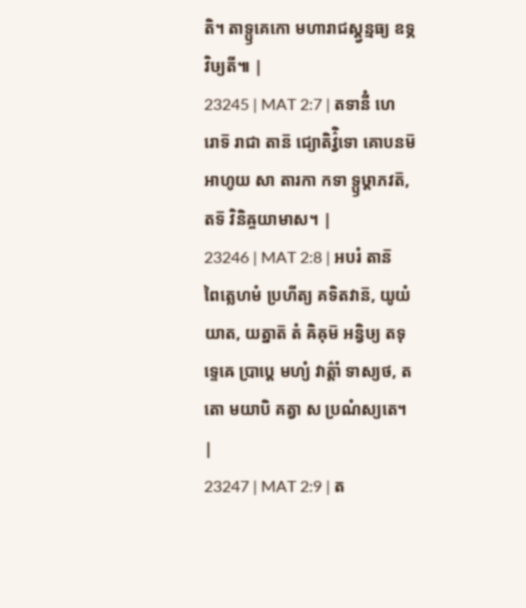តិ។ តាទ្ឫគេកោ មហារាជស្ត្វន្មធ្យ ឧទ្ភវិឞ្យតី៕ |
23245 | MAT 2:7 | តទានីំ ហេរោទ៑ រាជា តាន៑ ជ្យោតិវ៌្វិទោ គោបនម៑ អាហូយ សា តារកា កទា ទ្ឫឞ្ដាភវត៑, តទ៑ វិនិឝ្ចយាមាស។ |
23246 | MAT 2:8 | អបរំ តាន៑ ពៃត្លេហមំ ប្រហីត្យ គទិតវាន៑, យូយំ យាត, យត្នាត៑ តំ ឝិឝុម៑ អន្វិឞ្យ តទុទ្ទេឝេ ប្រាប្តេ មហ្យំ វាត៌្តាំ ទាស្យថ, តតោ មយាបិ គត្វា ស ប្រណំស្យតេ។ |
23247 | MAT 2:9 | ត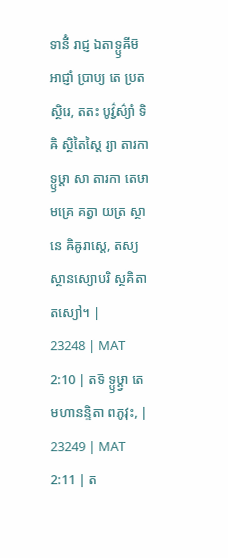ទានីំ រាជ្ញ ឯតាទ្ឫឝីម៑ អាជ្ញាំ ប្រាប្យ តេ ប្រតស្ថិរេ, តតះ បូវ៌្វស៌្យាំ ទិឝិ ស្ថិតៃស្តៃ រ្យា តារកា ទ្ឫឞ្ដា សា តារកា តេឞាមគ្រេ គត្វា យត្រ ស្ថានេ ឝិឝូរាស្តេ, តស្យ ស្ថានស្យោបរិ ស្ថគិតា តស្យៅ។ |
23248 | MAT 2:10 | តទ៑ ទ្ឫឞ្ដ្វា តេ មហានន្ទិតា ពភូវុះ, |
23249 | MAT 2:11 | ត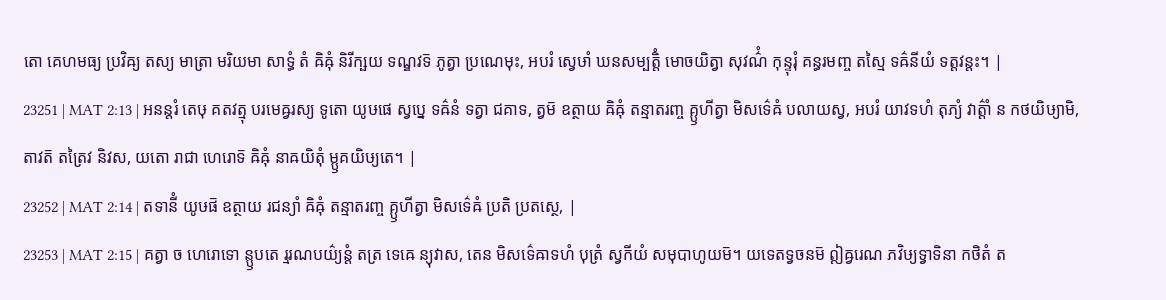តោ គេហមធ្យ ប្រវិឝ្យ តស្យ មាត្រា មរិយមា សាទ្ធំ តំ ឝិឝុំ និរីក្ឞយ ទណ្ឌវទ៑ ភូត្វា ប្រណេមុះ, អបរំ ស្វេឞាំ ឃនសម្បត្តិំ មោចយិត្វា សុវណ៌ំ កុន្ទុរុំ គន្ធរមញ្ច តស្មៃ ទឝ៌នីយំ ទត្តវន្តះ។ |
23251 | MAT 2:13 | អនន្តរំ តេឞុ គតវត្មុ បរមេឝ្វរស្យ ទូតោ យូឞផេ ស្វប្នេ ទឝ៌នំ ទត្វា ជគាទ, ត្វម៑ ឧត្ថាយ ឝិឝុំ តន្មាតរញ្ច គ្ឫហីត្វា មិសទ៌េឝំ បលាយស្វ, អបរំ យាវទហំ តុភ្យំ វាត៌្តាំ ន កថយិឞ្យាមិ, តាវត៑ តត្រៃវ និវស, យតោ រាជា ហេរោទ៑ ឝិឝុំ នាឝយិតុំ ម្ឫគយិឞ្យតេ។ |
23252 | MAT 2:14 | តទានីំ យូឞផ៑ ឧត្ថាយ រជន្យាំ ឝិឝុំ តន្មាតរញ្ច គ្ឫហីត្វា មិសទ៌េឝំ ប្រតិ ប្រតស្ថេ, |
23253 | MAT 2:15 | គត្វា ច ហេរោទោ ន្ឫបតេ រ្មរណបយ៌្យន្តំ តត្រ ទេឝេ ន្យុវាស, តេន មិសទ៌េឝាទហំ បុត្រំ ស្វកីយំ សមុបាហូយម៑។ យទេតទ្វចនម៑ ឦឝ្វរេណ ភវិឞ្យទ្វាទិនា កថិតំ ត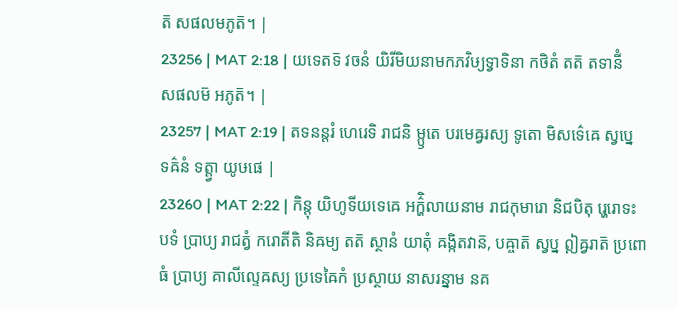ត៑ សផលមភូត៑។ |
23256 | MAT 2:18 | យទេតទ៑ វចនំ យិរីមិយនាមកភវិឞ្យទ្វាទិនា កថិតំ តត៑ តទានីំ សផលម៑ អភូត៑។ |
23257 | MAT 2:19 | តទនន្តរំ ហេរេទិ រាជនិ ម្ឫតេ បរមេឝ្វរស្យ ទូតោ មិសទ៌េឝេ ស្វប្នេ ទឝ៌នំ ទត្ត្វា យូឞផេ |
23260 | MAT 2:22 | កិន្តុ យិហូទីយទេឝេ អក៌្ហិលាយនាម រាជកុមារោ និជបិតុ រ្ហេរោទះ បទំ ប្រាប្យ រាជត្វំ ករោតីតិ និឝម្យ តត៑ ស្ថានំ យាតុំ ឝង្កិតវាន៑, បឝ្ចាត៑ ស្វប្ន ឦឝ្វរាត៑ ប្រពោធំ ប្រាប្យ គាលីល្ទេឝស្យ ប្រទេឝៃកំ ប្រស្ថាយ នាសរន្នាម នគ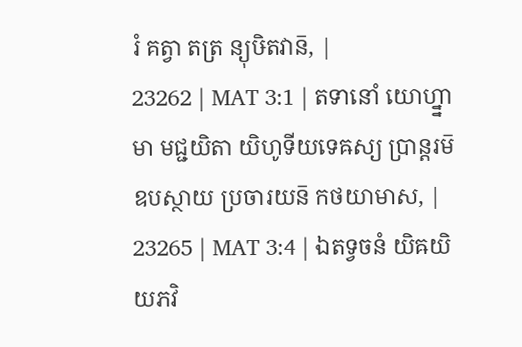រំ គត្វា តត្រ ន្យុឞិតវាន៑, |
23262 | MAT 3:1 | តទានោំ យោហ្ន្នាមា មជ្ជយិតា យិហូទីយទេឝស្យ ប្រាន្តរម៑ ឧបស្ថាយ ប្រចារយន៑ កថយាមាស, |
23265 | MAT 3:4 | ឯតទ្វចនំ យិឝយិយភវិ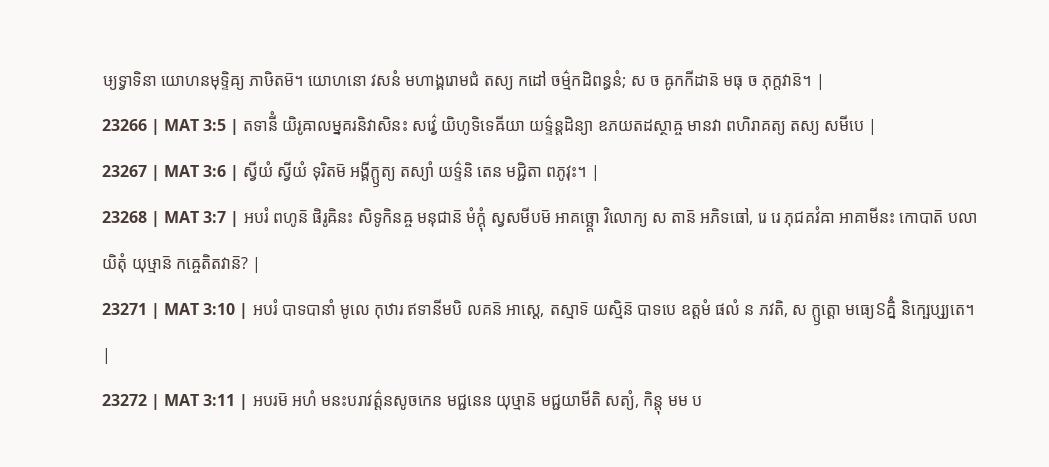ឞ្យទ្វាទិនា យោហនមុទ្ទិឝ្យ ភាឞិតម៑។ យោហនោ វសនំ មហាង្គរោមជំ តស្យ កដៅ ចម៌្មកដិពន្ធនំ; ស ច ឝូកកីដាន៑ មធុ ច ភុក្តវាន៑។ |
23266 | MAT 3:5 | តទានីំ យិរូឝាលម្នគរនិវាសិនះ សវ៌្វេ យិហូទិទេឝីយា យទ៌្ទន្តដិន្យា ឧភយតដស្ថាឝ្ច មានវា ពហិរាគត្យ តស្យ សមីបេ |
23267 | MAT 3:6 | ស្វីយំ ស្វីយំ ទុរិតម៑ អង្គីក្ឫត្យ តស្យាំ យទ៌្ទនិ តេន មជ្ជិតា ពភូវុះ។ |
23268 | MAT 3:7 | អបរំ ពហូន៑ ផិរូឝិនះ សិទូកិនឝ្ច មនុជាន៑ មំក្តុំ ស្វសមីបម៑ អាគច្ឆ្តោ វិលោក្យ ស តាន៑ អភិទធៅ, រេ រេ ភុជគវំឝា អាគាមីនះ កោបាត៑ បលាយិតុំ យុឞ្មាន៑ កឝ្ចេតិតវាន៑? |
23271 | MAT 3:10 | អបរំ បាទបានាំ មូលេ កុឋារ ឥទានីមបិ លគន៑ អាស្តេ, តស្មាទ៑ យស្មិន៑ បាទបេ ឧត្តមំ ផលំ ន ភវតិ, ស ក្ឫត្តោ មធ្យេៜគ្និំ និក្ឞេប្ស្យតេ។ |
23272 | MAT 3:11 | អបរម៑ អហំ មនះបរាវត៌្តនសូចកេន មជ្ជនេន យុឞ្មាន៑ មជ្ជយាមីតិ សត្យំ, កិន្តុ មម ប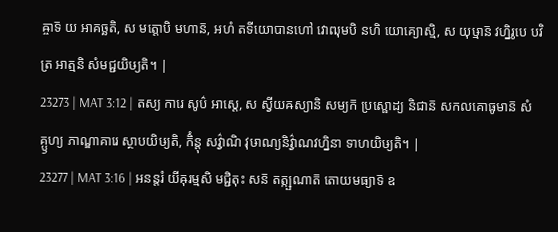ឝ្ចាទ៑ យ អាគច្ឆតិ, ស មត្តោបិ មហាន៑, អហំ តទីយោបានហៅ វោឍុមបិ នហិ យោគ្យោស្មិ, ស យុឞ្មាន៑ វហ្និរូបេ បវិត្រ អាត្មនិ សំមជ្ជយិឞ្យតិ។ |
23273 | MAT 3:12 | តស្យ ការេ សូប៌ អាស្តេ, ស ស្វីយឝស្យានិ សម្យក៑ ប្រស្ផោដ្យ និជាន៑ សកលគោធូមាន៑ សំគ្ឫហ្យ ភាណ្ឌាគារេ ស្ថាបយិឞ្យតិ, កិំន្តុ សវ៌្វាណិ វុឞាណ្យនិវ៌្វាណវហ្និនា ទាហយិឞ្យតិ។ |
23277 | MAT 3:16 | អនន្តរំ យីឝុរម្មសិ មជ្ជិតុះ សន៑ តត្ក្ឞណាត៑ តោយមធ្យាទ៑ ឧ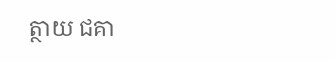ត្ថាយ ជគា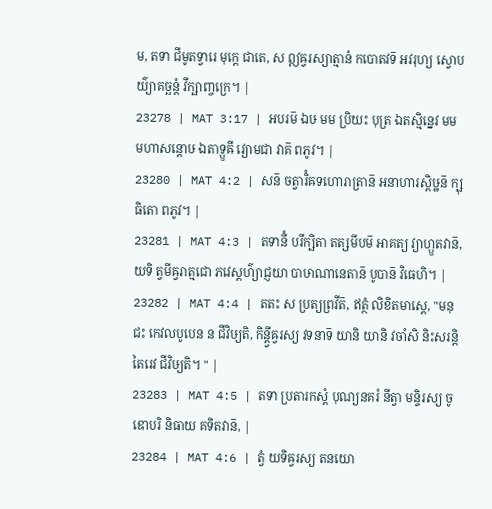ម, តទា ជីមូតទ្វារេ មុក្តេ ជាតេ, ស ឦឝ្វរស្យាត្មានំ កបោតវទ៑ អវរុហ្យ ស្វោបយ៌្យាគច្ឆន្តំ វីក្ឞាញ្ចក្រេ។ |
23278 | MAT 3:17 | អបរម៑ ឯឞ មម ប្រិយះ បុត្រ ឯតស្មិន្នេវ មម មហាសន្តោឞ ឯតាទ្ឫឝី វ្យោមជា វាគ៑ ពភូវ។ |
23280 | MAT 4:2 | សន៑ ចត្វារិំឝទហោរាត្រាន៑ អនាហារស្តិឞ្ឋន៑ ក្ឞុធិតោ ពភូវ។ |
23281 | MAT 4:3 | តទានីំ បរីក្ឞិតា តត្សមីបម៑ អាគត្យ វ្យាហ្ឫតវាន៑, យទិ ត្វមីឝ្វរាត្មជោ ភវេស្តហ៌្យាជ្ញយា បាឞាណានេតាន៑ បូបាន៑ វិធេហិ។ |
23282 | MAT 4:4 | តតះ ស ប្រត្យព្រវីត៑, ឥត្ថំ លិខិតមាស្តេ, "មនុជះ កេវលបូបេន ន ជីវិឞ្យតិ, កិន្ត្វីឝ្វរស្យ វទនាទ៑ យានិ យានិ វចាំសិ និះសរន្តិ តៃរេវ ជីវិឞ្យតិ។ " |
23283 | MAT 4:5 | តទា ប្រតារកស្តំ បុណ្យនគរំ នីត្វា មន្ទិរស្យ ចូឌោបរិ និធាយ គទិតវាន៑, |
23284 | MAT 4:6 | ត្វំ យទិឝ្វរស្យ តនយោ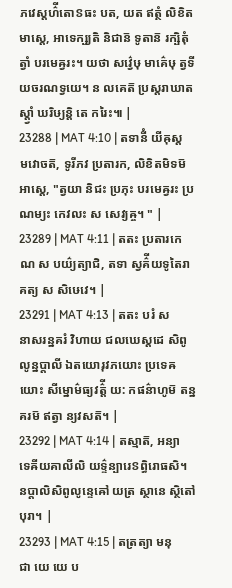ភវេស្តហ៌ីតោៜធះ បត, យត ឥត្ថំ លិខិតមាស្តេ, អាទេក្ឞ្យតិ និជាន៑ ទូតាន៑ រក្ឞិតុំ ត្វាំ បរមេឝ្វរះ។ យថា សវ៌្វេឞុ មាគ៌េឞុ ត្វទីយចរណទ្វយេ។ ន លគេត៑ ប្រស្តរាឃាតស្ត្វាំ ឃរិឞ្យន្តិ តេ ករៃះ៕ |
23288 | MAT 4:10 | តទានីំ យីឝុស្តមវោចត៑, ទូរីភវ ប្រតារក, លិខិតមិទម៑ អាស្តេ, "ត្វយា និជះ ប្រភុះ បរមេឝ្វរះ ប្រណម្យះ កេវលះ ស សេវ្យឝ្ច។ " |
23289 | MAT 4:11 | តតះ ប្រតារកេណ ស បយ៌្យត្យាជិ, តទា ស្វគ៌ីយទូតៃរាគត្យ ស សិឞេវេ។ |
23291 | MAT 4:13 | តតះ បរំ ស នាសរន្នគរំ វិហាយ ជលឃេស្តដេ សិពូលូន្នប្តាលី ឯតយោរុវភយោះ ប្រទេឝយោះ សីម្នោម៌ធ្យវត៌្តី យ: កផន៌ាហូម៑ តន្នគរម៑ ឥត្វា ន្យវសត៑។ |
23292 | MAT 4:14 | តស្មាត៑, អន្យាទេឝីយគាលីលិ យទ៌្ទន្បារេៜព្ធិរោធសិ។ នប្តាលិសិពូលូន្ទេឝៅ យត្រ ស្ថានេ ស្ថិតៅ បុរា។ |
23293 | MAT 4:15 | តត្រត្យា មនុជា យេ យេ ប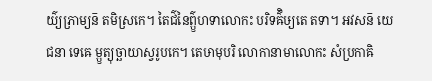យ៌្យភ្រាម្យន៑ តមិស្រកេ។ តៃជ៌នៃព៌្ឫហទាលោកះ បរិទឝ៌ិឞ្យតេ តទា។ អវសន៑ យេ ជនា ទេឝេ ម្ឫត្យុច្ឆាយាស្វរូបកេ។ តេឞាមុបរិ លោកានាមាលោកះ សំប្រកាឝិ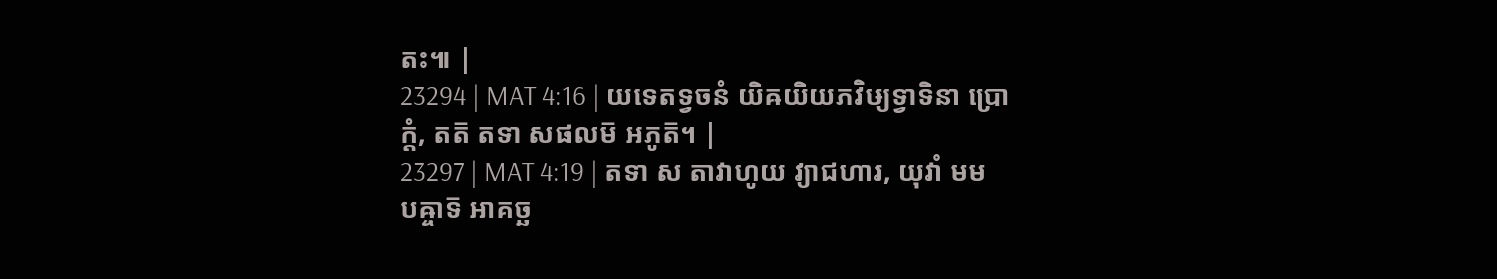តះ៕ |
23294 | MAT 4:16 | យទេតទ្វចនំ យិឝយិយភវិឞ្យទ្វាទិនា ប្រោក្តំ, តត៑ តទា សផលម៑ អភូត៑។ |
23297 | MAT 4:19 | តទា ស តាវាហូយ វ្យាជហារ, យុវាំ មម បឝ្ចាទ៑ អាគច្ឆ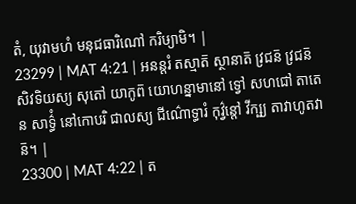តំ, យុវាមហំ មនុជធារិណៅ ករិឞ្យាមិ។ |
23299 | MAT 4:21 | អនន្តរំ តស្មាត៑ ស្ថានាត៑ វ្រជន៑ វ្រជន៑ សិវទិយស្យ សុតៅ យាកូព៑ យោហន្នាមានៅ ទ្វៅ សហជៅ តាតេន សាទ៌្ធំ នៅកោបរិ ជាលស្យ ជីណ៌ោទ្ធារំ កុវ៌្វន្តៅ វីក្ឞ្យ តាវាហូតវាន៑។ |
23300 | MAT 4:22 | ត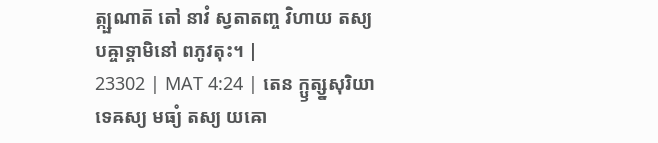ត្ក្ឞណាត៑ តៅ នាវំ ស្វតាតញ្ច វិហាយ តស្យ បឝ្ចាទ្គាមិនៅ ពភូវតុះ។ |
23302 | MAT 4:24 | តេន ក្ឫត្ស្នសុរិយាទេឝស្យ មធ្យំ តស្យ យឝោ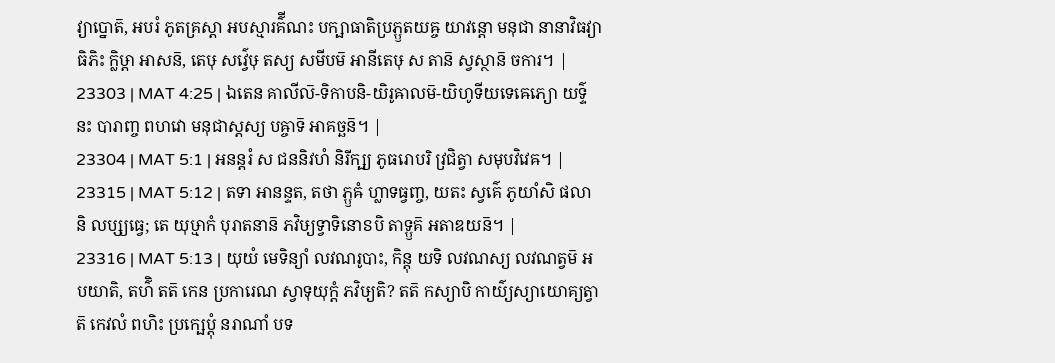វ្យាប្នោត៑, អបរំ ភូតគ្រស្តា អបស្មារគ៌ីណះ បក្ឞាធាតិប្រភ្ឫតយឝ្ច យាវន្តោ មនុជា នានាវិធវ្យាធិភិះ ក្លិឞ្ដា អាសន៑, តេឞុ សវ៌្វេឞុ តស្យ សមីបម៑ អានីតេឞុ ស តាន៑ ស្វស្ថាន៑ ចការ។ |
23303 | MAT 4:25 | ឯតេន គាលីល៑-ទិកាបនិ-យិរូឝាលម៑-យិហូទីយទេឝេភ្យោ យទ៌្ទនះ បារាញ្ច ពហវោ មនុជាស្តស្យ បឝ្ចាទ៑ អាគច្ឆន៑។ |
23304 | MAT 5:1 | អនន្តរំ ស ជននិវហំ និរីក្ឞ្យ ភូធរោបរិ វ្រជិត្វា សមុបវិវេឝ។ |
23315 | MAT 5:12 | តទា អានន្ទត, តថា ភ្ឫឝំ ហ្លាទធ្វញ្ច, យតះ ស្វគ៌េ ភូយាំសិ ផលានិ លប្ស្យធ្វេ; តេ យុឞ្មាកំ បុរាតនាន៑ ភវិឞ្យទ្វាទិនោៜបិ តាទ្ឫគ៑ អតាឌយន៑។ |
23316 | MAT 5:13 | យុយំ មេទិន្យាំ លវណរូបាះ, កិន្តុ យទិ លវណស្យ លវណត្វម៑ អបយាតិ, តហ៌ិ តត៑ កេន ប្រការេណ ស្វាទុយុក្តំ ភវិឞ្យតិ? តត៑ កស្យាបិ កាយ៌្យស្យាយោគ្យត្វាត៑ កេវលំ ពហិះ ប្រក្ឞេប្តុំ នរាណាំ បទ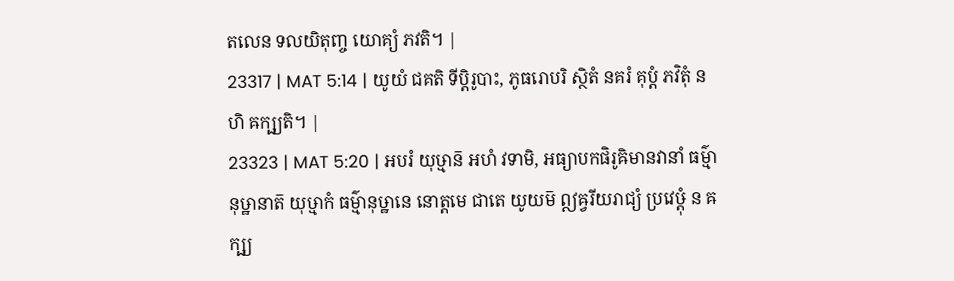តលេន ទលយិតុញ្ច យោគ្យំ ភវតិ។ |
23317 | MAT 5:14 | យូយំ ជគតិ ទីប្តិរូបាះ, ភូធរោបរិ ស្ថិតំ នគរំ គុប្តំ ភវិតុំ នហិ ឝក្ឞ្យតិ។ |
23323 | MAT 5:20 | អបរំ យុឞ្មាន៑ អហំ វទាមិ, អធ្យាបកផិរូឝិមានវានាំ ធម៌្មានុឞ្ឋានាត៑ យុឞ្មាកំ ធម៌្មានុឞ្ឋានេ នោត្តមេ ជាតេ យូយម៑ ឦឝ្វរីយរាជ្យំ ប្រវេឞ្ដុំ ន ឝក្ឞ្យ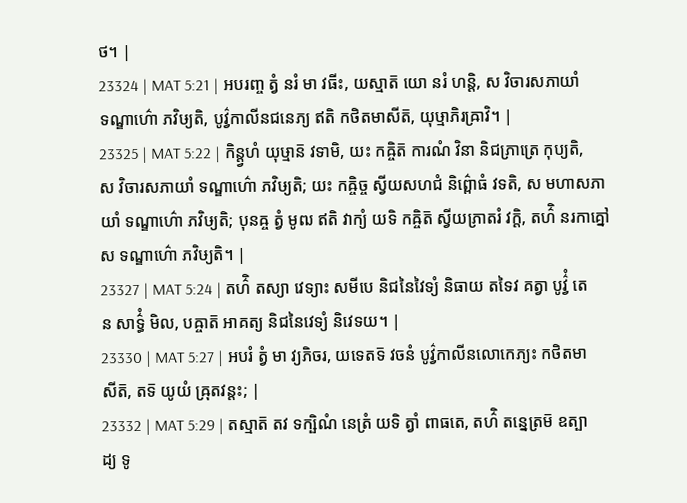ថ។ |
23324 | MAT 5:21 | អបរញ្ច ត្វំ នរំ មា វធីះ, យស្មាត៑ យោ នរំ ហន្តិ, ស វិចារសភាយាំ ទណ្ឌាហ៌ោ ភវិឞ្យតិ, បូវ៌្វកាលីនជនេភ្យ ឥតិ កថិតមាសីត៑, យុឞ្មាភិរឝ្រាវិ។ |
23325 | MAT 5:22 | កិន្ត្វហំ យុឞ្មាន៑ វទាមិ, យះ កឝ្ចិត៑ ការណំ វិនា និជភ្រាត្រេ កុប្យតិ, ស វិចារសភាយាំ ទណ្ឌាហ៌ោ ភវិឞ្យតិ; យះ កឝ្ចិច្ច ស្វីយសហជំ និព៌្ពោធំ វទតិ, ស មហាសភាយាំ ទណ្ឌាហ៌ោ ភវិឞ្យតិ; បុនឝ្ច ត្វំ មូឍ ឥតិ វាក្យំ យទិ កឝ្ចិត៑ ស្វីយភ្រាតរំ វក្តិ, តហ៌ិ នរកាគ្នៅ ស ទណ្ឌាហ៌ោ ភវិឞ្យតិ។ |
23327 | MAT 5:24 | តហ៌ិ តស្យា វេទ្យាះ សមីបេ និជនៃវៃទ្យំ និធាយ តទៃវ គត្វា បូវ៌្វំ តេន សាទ៌្ធំ មិល, បឝ្ចាត៑ អាគត្យ និជនៃវេទ្យំ និវេទយ។ |
23330 | MAT 5:27 | អបរំ ត្វំ មា វ្យភិចរ, យទេតទ៑ វចនំ បូវ៌្វកាលីនលោកេភ្យះ កថិតមាសីត៑, តទ៑ យូយំ ឝ្រុតវន្តះ; |
23332 | MAT 5:29 | តស្មាត៑ តវ ទក្ឞិណំ នេត្រំ យទិ ត្វាំ ពាធតេ, តហ៌ិ តន្នេត្រម៑ ឧត្បាដ្យ ទូ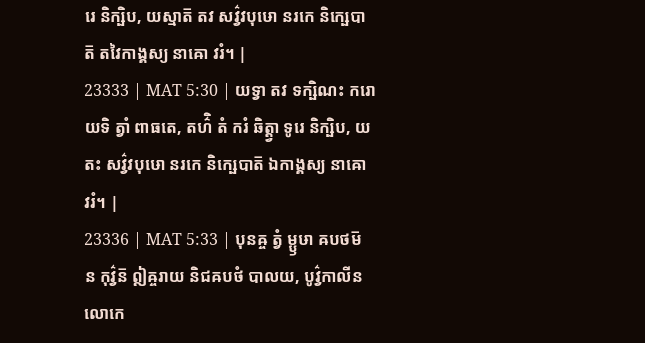រេ និក្ឞិប, យស្មាត៑ តវ សវ៌្វវបុឞោ នរកេ និក្ឞេបាត៑ តវៃកាង្គស្យ នាឝោ វរំ។ |
23333 | MAT 5:30 | យទ្វា តវ ទក្ឞិណះ ករោ យទិ ត្វាំ ពាធតេ, តហ៌ិ តំ ករំ ឆិត្ត្វា ទូរេ និក្ឞិប, យតះ សវ៌្វវបុឞោ នរកេ និក្ឞេបាត៑ ឯកាង្គស្យ នាឝោ វរំ។ |
23336 | MAT 5:33 | បុនឝ្ច ត្វំ ម្ឫឞា ឝបថម៑ ន កុវ៌្វន៑ ឦឝ្ចរាយ និជឝបថំ បាលយ, បូវ៌្វកាលីនលោកេ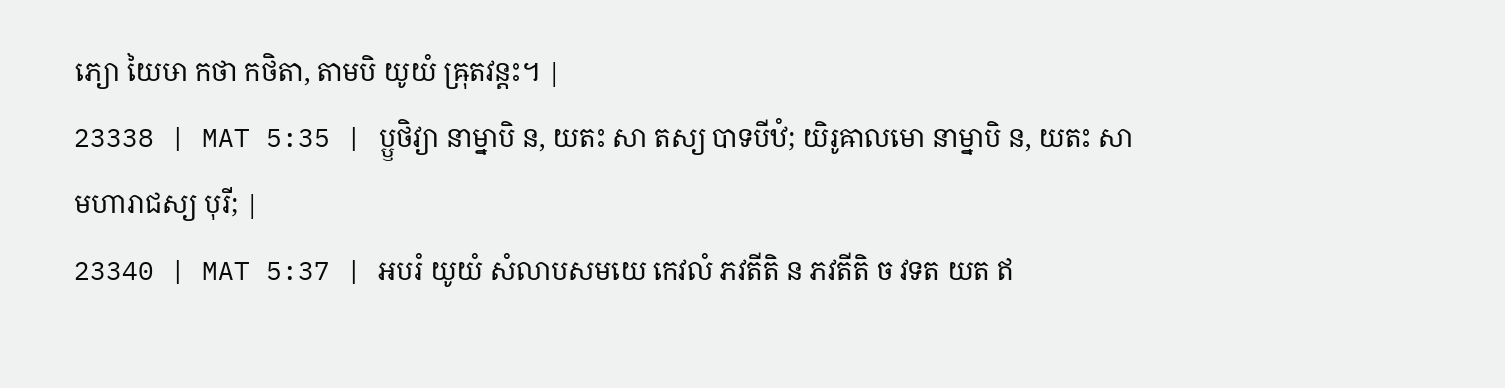ភ្យោ យៃឞា កថា កថិតា, តាមបិ យូយំ ឝ្រុតវន្តះ។ |
23338 | MAT 5:35 | ប្ឫថិវ្យា នាម្នាបិ ន, យតះ សា តស្យ បាទបីឋំ; យិរូឝាលមោ នាម្នាបិ ន, យតះ សា មហារាជស្យ បុរី; |
23340 | MAT 5:37 | អបរំ យូយំ សំលាបសមយេ កេវលំ ភវតីតិ ន ភវតីតិ ច វទត យត ឥ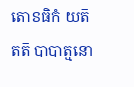តោៜធិកំ យត៑ តត៑ បាបាត្មនោ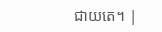ជាយតេ។ |